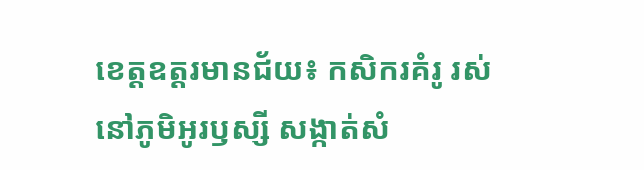ខេត្តឧត្តរមានជ័យ៖ កសិករគំរូ រស់នៅភូមិអូរឫស្សី សង្កាត់សំ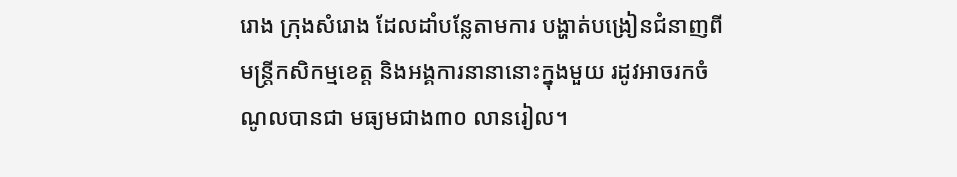រោង ក្រុងសំរោង ដែលដាំបន្លែតាមការ បង្ហាត់បង្រៀនជំនាញពីមន្ត្រីកសិកម្មខេត្ត និងអង្គការនានានោះក្នុងមួយ រដូវអាចរកចំណូលបានជា មធ្យមជាង៣០ លានរៀល។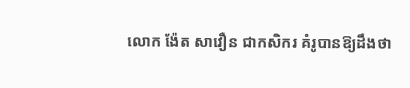លោក ង៉ែត សាវឿន ជាកសិករ គំរូបានឱ្យដឹងថា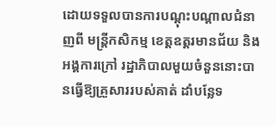ដោយទទួលបានការបណ្តុះបណ្តាលជំនាញពី មន្ត្រីកសិកម្ម ខេត្តឧត្តរមានជ័យ និងអង្គការក្រៅ រដ្ឋាភិបាលមួយចំនួននោះបានធ្វើឱ្យគ្រួសាររបស់គាត់ ដាំបន្លែទ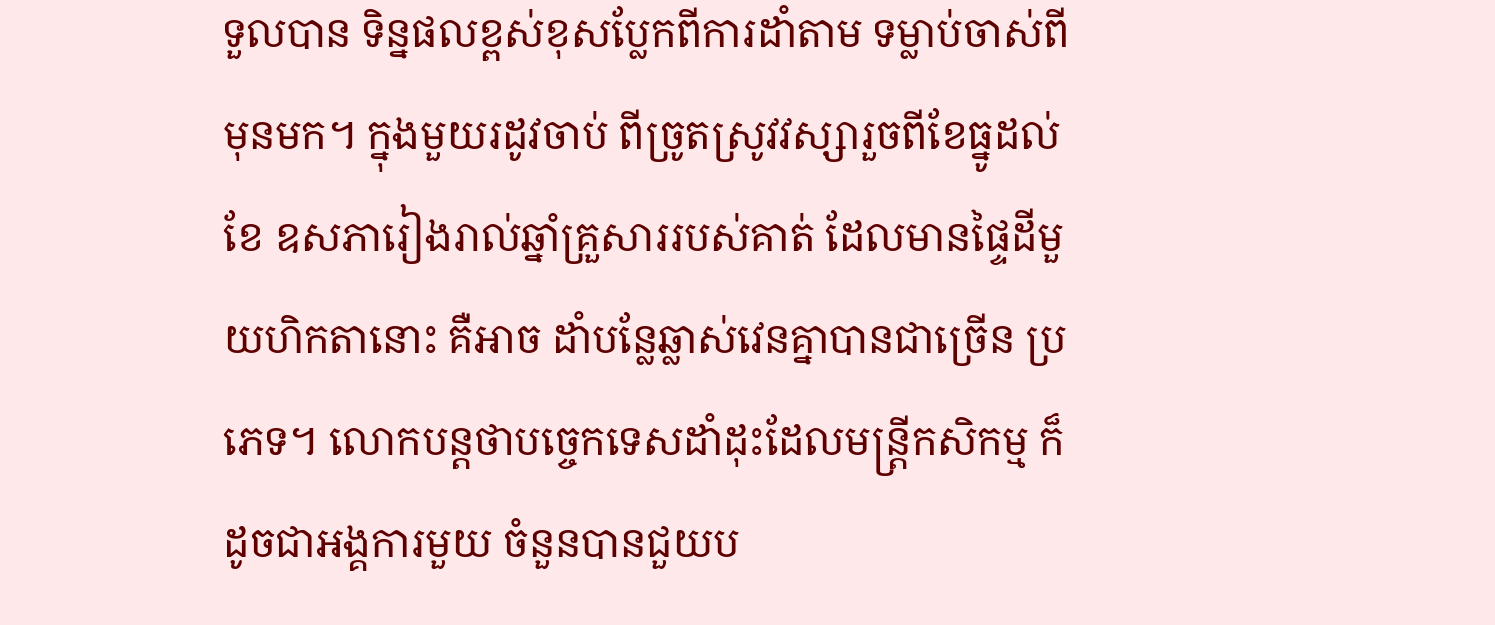ទួលបាន ទិន្នផលខ្ពស់ខុសប្លែកពីការដាំតាម ទម្លាប់ចាស់ពីមុនមក។ ក្នុងមួយរដូវចាប់ ពីច្រូតស្រូវវស្សារួចពីខែធ្នូដល់ខែ ឧសភារៀងរាល់ឆ្នាំគ្រួសាររបស់គាត់ ដែលមានផ្ទៃដីមួយហិកតានោះ គឺអាច ដាំបន្លែឆ្លាស់វេនគ្នាបានជាច្រើន ប្រភេទ។ លោកបន្តថាបច្ចេកទេសដាំដុះដែលមន្ត្រីកសិកម្ម ក៏ដូចជាអង្គការមួយ ចំនួនបានជួយប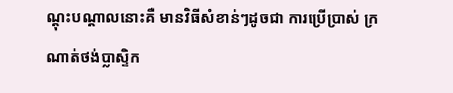ណ្តុះបណ្តាលនោះគឺ មានវិធីសំខាន់ៗដូចជា ការប្រើប្រាស់ ក្រណាត់ថង់ប្លាស្ទិក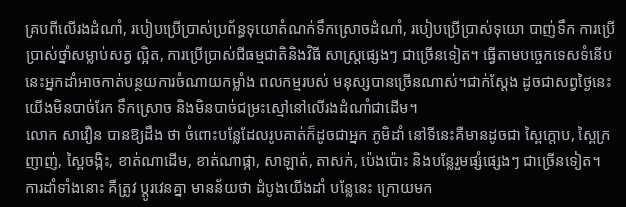គ្របពីលើរងដំណាំ, របៀបប្រើប្រាស់ប្រព័ន្ធទុយោតំណក់ទឹកស្រោចដំណាំ, របៀបប្រើប្រាស់ទុយោ បាញ់ទឹក ការប្រើប្រាស់ថ្នាំសម្លាប់សត្វ ល្អិត, ការប្រើប្រាស់ជីធម្មជាតិនិងវិធី សាស្ត្រផ្សេងៗ ជាច្រើនទៀត។ ធ្វើតាមបច្ចេកទេសទំនើបនេះអ្នកដាំអាចកាត់បន្ថយការចំណាយកម្លាំង ពលកម្មរបស់ មនុស្សបានច្រើនណាស់។ជាក់ស្តែង ដូចជាសព្វថ្ងៃនេះ យើងមិនបាច់រែក ទឹកស្រោច និងមិនបាច់ជម្រះស្មៅនៅលើរងដំណាំជាដើម។
លោក សាវឿន បានឱ្យដឹង ថា ចំពោះបន្លែដែលរូបគាត់ក៏ដូចជាអ្នក ភូមិដាំ នៅទីនេះគឺមានដូចជា ស្ពៃក្តោប, ស្ពៃក្រញាញ់, ស្ពៃចង្កិះ, ខាត់ណាដើម, ខាត់ណាផ្កា, សាឡាត់, តាសក់, ប៉េងប៉ោះ និងបន្លែរួមផ្សំផ្សេងៗ ជាច្រើនទៀត។ ការដាំទាំងនោះ គឺត្រូវ ប្តូរវេនគ្នា មានន័យថា ដំបូងយើងដាំ បន្លែនេះ ក្រោយមក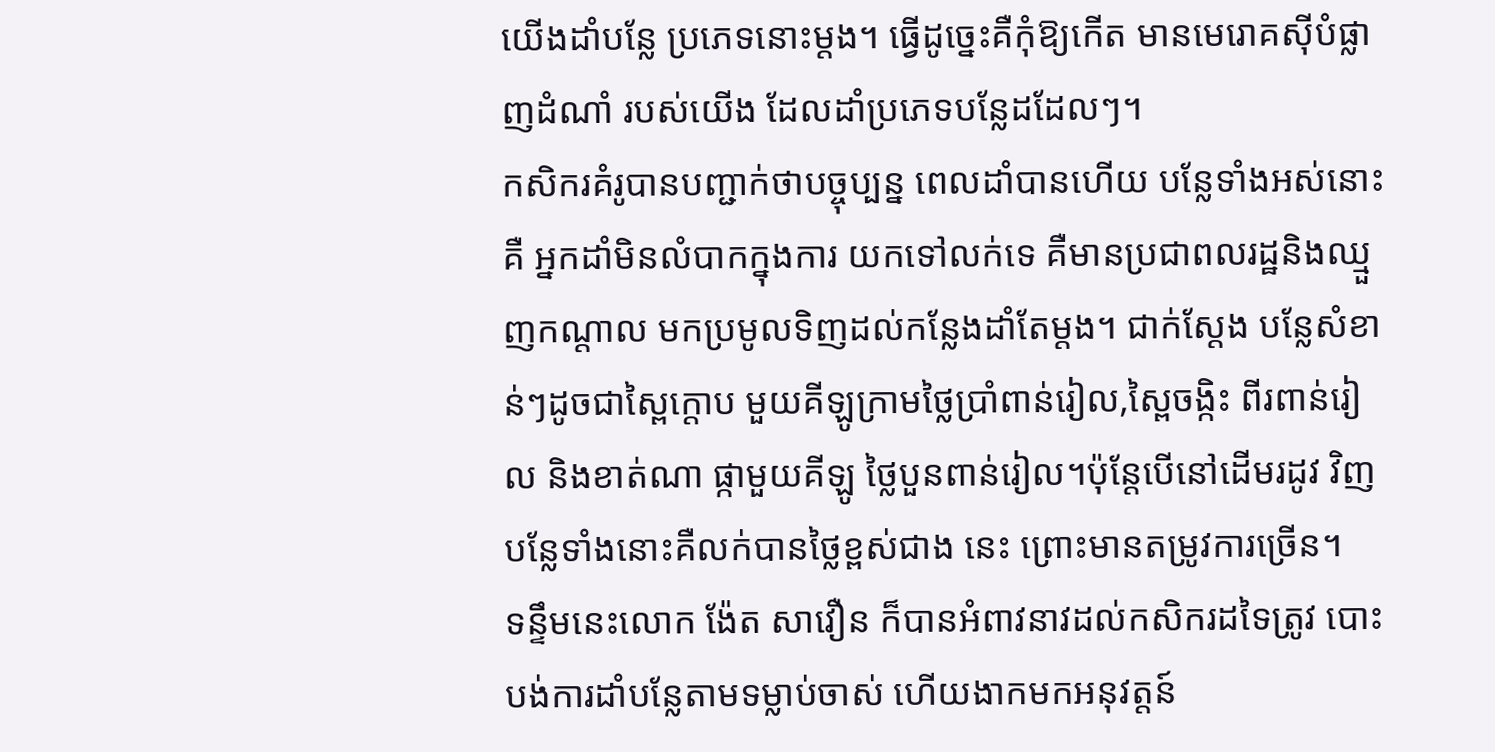យើងដាំបន្លែ ប្រភេទនោះម្តង។ ធ្វើដូច្នេះគឺកុំឱ្យកើត មានមេរោគស៊ីបំផ្លាញដំណាំ របស់យើង ដែលដាំប្រភេទបន្លែដដែលៗ។
កសិករគំរូបានបញ្ជាក់ថាបច្ចុប្បន្ន ពេលដាំបានហើយ បន្លែទាំងអស់នោះគឺ អ្នកដាំមិនលំបាកក្នុងការ យកទៅលក់ទេ គឺមានប្រជាពលរដ្ឋនិងឈ្មួញកណ្តាល មកប្រមូលទិញដល់កន្លែងដាំតែម្តង។ ជាក់ស្តែង បន្លែសំខាន់ៗដូចជាស្ពៃក្តោប មួយគីឡូក្រាមថ្លៃប្រាំពាន់រៀល,ស្ពៃចង្កិះ ពីរពាន់រៀល និងខាត់ណា ផ្កាមួយគីឡូ ថ្លៃបួនពាន់រៀល។ប៉ុន្តែបើនៅដើមរដូវ វិញបន្លែទាំងនោះគឺលក់បានថ្លៃខ្ពស់ជាង នេះ ព្រោះមានតម្រូវការច្រើន។
ទន្ទឹមនេះលោក ង៉ែត សាវឿន ក៏បានអំពាវនាវដល់កសិករដទៃត្រូវ បោះបង់ការដាំបន្លែតាមទម្លាប់ចាស់ ហើយងាកមកអនុវត្តន៍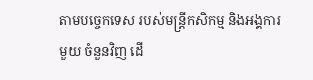តាមបច្ចេកទេស របស់មន្ត្រីកសិកម្ម និងអង្គការមួយ ចំនួនវិញ ដើ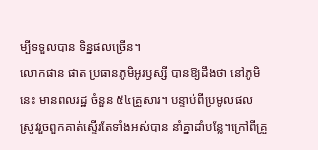ម្បីទទួលបាន ទិន្នផលច្រើន។
លោកផាន ផាត ប្រធានភូមិអូរឫស្សី បានឱ្យដឹងថា នៅភូមិនេះ មានពលរដ្ឋ ចំនួន ៥៤គ្រួសារ។ បន្ទាប់ពីប្រមូលផល ស្រូវរួចពួកគាត់ស្ទើរតែទាំងអស់បាន នាំគ្នាដាំបន្លែ។ក្រៅពីគ្រួ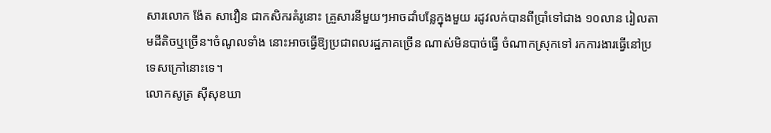សារលោក ង៉ែត សាវឿន ជាកសិករគំរូនោះ គ្រួសារនីមួយៗអាចដាំបន្លែក្នុងមួយ រដូវលក់បានពីប្រាំទៅជាង ១០លាន រៀលតាមដីតិចឬច្រើន។ចំណូលទាំង នោះអាចធ្វើឱ្យប្រជាពលរដ្ឋភាគច្រើន ណាស់មិនបាច់ធ្វើ ចំណាកស្រុកទៅ រកការងារធ្វើនៅប្រទេសក្រៅនោះទេ។
លោកសូត្រ ស៊ីសុខឃា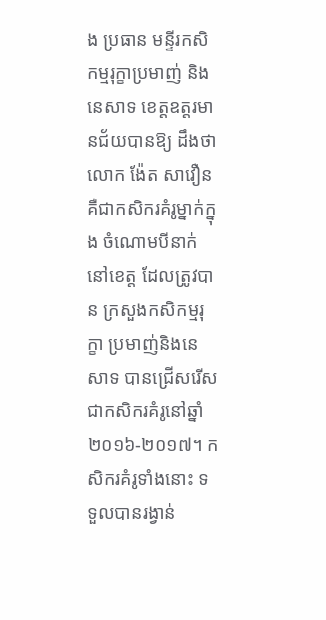ង ប្រធាន មន្ទីរកសិកម្មរុក្ខាប្រមាញ់ និងនេសាទ ខេត្តឧត្តរមានជ័យបានឱ្យ ដឹងថា លោក ង៉ែត សាវឿន គឺជាកសិករគំរូម្នាក់ក្នុង ចំណោមបីនាក់នៅខេត្ត ដែលត្រូវបាន ក្រសួងកសិកម្មរុក្ខា ប្រមាញ់និងនេសាទ បានជ្រើសរើសជាកសិករគំរូនៅឆ្នាំ ២០១៦-២០១៧។ កសិករគំរូទាំងនោះ ទទួលបានរង្វាន់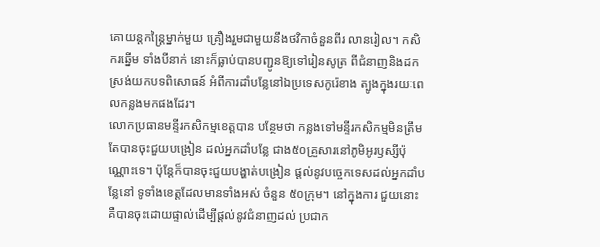គោយន្តកន្ត្រៃម្នាក់មួយ គ្រឿងរួមជាមួយនឹងថវិកាចំនួនពីរ លានរៀល។ កសិករឆ្នើម ទាំងបីនាក់ នោះក៏ធ្លាប់បានបញ្ជូនឱ្យទៅរៀនសូត្រ ពីជំនាញនិងដកស្រង់យកបទពិសោធន៍ អំពីការដាំបន្លែនៅឯប្រទេសកូរ៉េខាង ត្បូងក្នុងរយៈពេលកន្លងមកផងដែរ។
លោកប្រធានមន្ទីរកសិកម្មខេត្តបាន បន្ថែមថា កន្លងទៅមន្ទីរកសិកម្មមិនត្រឹម តែបានចុះជួយបង្រៀន ដល់អ្នកដាំបន្លែ ជាង៥០គ្រួសារនៅភូមិអូរឫស្សីប៉ុណ្ណោះទេ។ ប៉ុន្តែក៏បានចុះជួយបង្ហាត់បង្រៀន ផ្តល់នូវបច្ចេកទេសដល់អ្នកដាំបន្លែនៅ ទូទាំងខេត្តដែលមានទាំងអស់ ចំនួន ៥០ក្រុម។ នៅក្នុងការ ជួយនោះ គឺបានចុះដោយផ្ទាល់ដើម្បីផ្តល់នូវជំនាញដល់ ប្រជាក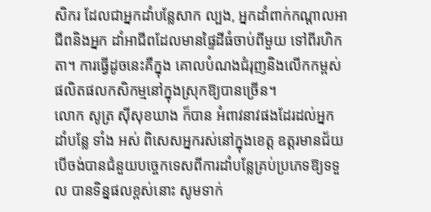សិករ ដែលជាអ្នកដាំបន្លែសាក ល្បង, អ្នកដាំពាក់កណ្តាលអាជីពនិងអ្នក ដាំអាជីពដែលមានផ្ទៃដីធំចាប់ពីមួយ ទៅពីរហិកតា។ ការធ្វើដូចនេះគឺក្នុង គោលបំណងជំរុញនិងលើកកម្ពស់ ផលិតផលកសិកម្មនៅក្នុងស្រុកឱ្យបានច្រើន។
លោក សូត្រ ស៊ីសុខឃាង ក៏បាន អំពាវនាវផងដែរដល់អ្នកដាំបន្លែ ទាំង អស់ ពិសេសអ្នករស់នៅក្នុងខេត្ត ឧត្តរមានជ័យបើចង់បានជំនួយបច្ចេកទេសពីការដាំបន្លែគ្រប់ប្រភេទឱ្យទទួល បានទិន្នផលខ្ពស់នោះ សូមទាក់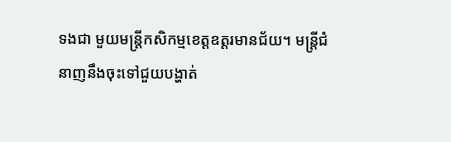ទងជា មួយមន្ត្រីកសិកម្មខេត្តឧត្តរមានជ័យ។ មន្ត្រីជំនាញនឹងចុះទៅជួយបង្ហាត់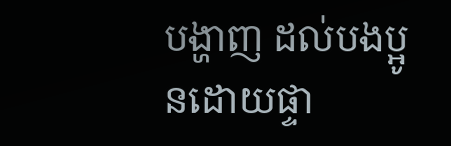បង្ហាញ ដល់បងប្អូនដោយផ្ទា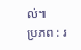ល់៕
ប្រភព : រ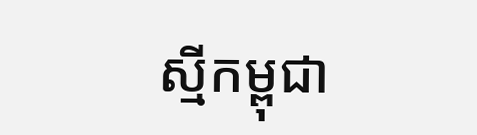ស្មីកម្ពុជា